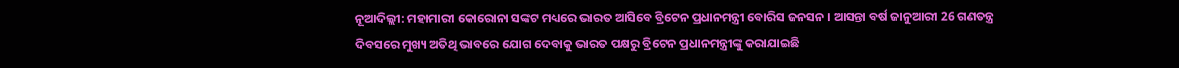ନୂଆଦିଲ୍ଲୀ: ମହାମାରୀ କୋରୋନା ସଙ୍କଟ ମଧ୍ୟରେ ଭାରତ ଆସିବେ ବ୍ରିଟେନ ପ୍ରଧାନମନ୍ତ୍ରୀ ବୋରିସ ଜନସନ । ଆସନ୍ତା ବର୍ଷ ଜାନୁଆରୀ 26 ଗଣତନ୍ତ୍ର ଦିବସରେ ମୁଖ୍ୟ ଅତିଥି ଭାବରେ ଯୋଗ ଦେବାକୁ ଭାରତ ପକ୍ଷରୁ ବ୍ରିଟେନ ପ୍ରଧାନମନ୍ତ୍ରୀଙ୍କୁ କରାଯାଇଛି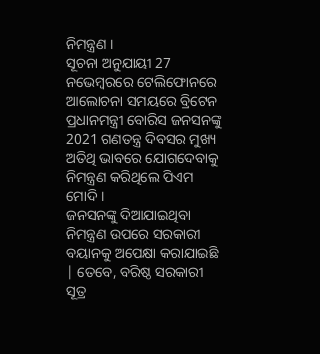ନିମନ୍ତ୍ରଣ ।
ସୂଚନା ଅନୁଯାୟୀ 27 ନଭେମ୍ବରରେ ଟେଲିଫୋନରେ ଆଲୋଚନା ସମୟରେ ବ୍ରିଟେନ ପ୍ରଧାନମନ୍ତ୍ରୀ ବୋରିସ ଜନସନଙ୍କୁ 2021 ଗଣତନ୍ତ୍ର ଦିବସର ମୁଖ୍ୟ ଅତିଥି ଭାବରେ ଯୋଗଦେବାକୁ ନିମନ୍ତ୍ରଣ କରିଥିଲେ ପିଏମ ମୋଦି ।
ଜନସନଙ୍କୁ ଦିଆଯାଇଥିବା ନିମନ୍ତ୍ରଣ ଉପରେ ସରକାରୀ ବୟାନକୁ ଅପେକ୍ଷା କରାଯାଇଛି | ତେବେ, ବରିଷ୍ଠ ସରକାରୀ ସୂତ୍ର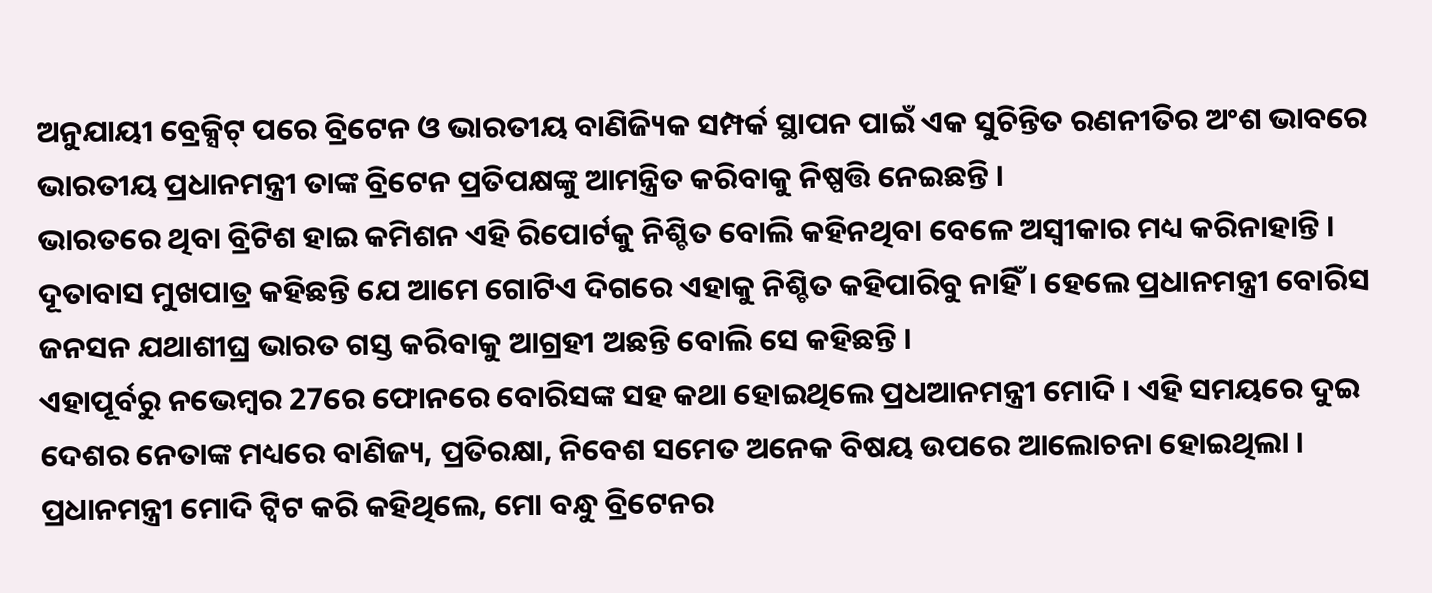ଅନୁଯାୟୀ ବ୍ରେକ୍ସିଟ୍ ପରେ ବ୍ରିଟେନ ଓ ଭାରତୀୟ ବାଣିଜ୍ୟିକ ସମ୍ପର୍କ ସ୍ଥାପନ ପାଇଁ ଏକ ସୁଚିନ୍ତିତ ରଣନୀତିର ଅଂଶ ଭାବରେ ଭାରତୀୟ ପ୍ରଧାନମନ୍ତ୍ରୀ ତାଙ୍କ ବ୍ରିଟେନ ପ୍ରତିପକ୍ଷଙ୍କୁ ଆମନ୍ତ୍ରିତ କରିବାକୁ ନିଷ୍ପତ୍ତି ନେଇଛନ୍ତି ।
ଭାରତରେ ଥିବା ବ୍ରିଟିଶ ହାଇ କମିଶନ ଏହି ରିପୋର୍ଟକୁ ନିଶ୍ଚିତ ବୋଲି କହିନଥିବା ବେଳେ ଅସ୍ବୀକାର ମଧ୍ୟ କରିନାହାନ୍ତି । ଦୂତାବାସ ମୁଖପାତ୍ର କହିଛନ୍ତି ଯେ ଆମେ ଗୋଟିଏ ଦିଗରେ ଏହାକୁ ନିଶ୍ଚିତ କହିପାରିବୁ ନାହିଁ । ହେଲେ ପ୍ରଧାନମନ୍ତ୍ରୀ ବୋରିସ ଜନସନ ଯଥାଶୀଘ୍ର ଭାରତ ଗସ୍ତ କରିବାକୁ ଆଗ୍ରହୀ ଅଛନ୍ତି ବୋଲି ସେ କହିଛନ୍ତି ।
ଏହାପୂର୍ବରୁ ନଭେମ୍ବର 27ରେ ଫୋନରେ ବୋରିସଙ୍କ ସହ କଥା ହୋଇଥିଲେ ପ୍ରଧଆନମନ୍ତ୍ରୀ ମୋଦି । ଏହି ସମୟରେ ଦୁଇ ଦେଶର ନେତାଙ୍କ ମଧ୍ୟରେ ବାଣିଜ୍ୟ, ପ୍ରତିରକ୍ଷା, ନିବେଶ ସମେତ ଅନେକ ବିଷୟ ଉପରେ ଆଲୋଚନା ହୋଇଥିଲା ।
ପ୍ରଧାନମନ୍ତ୍ରୀ ମୋଦି ଟ୍ବିଟ କରି କହିଥିଲେ, ମୋ ବନ୍ଧୁ ବ୍ରିଟେନର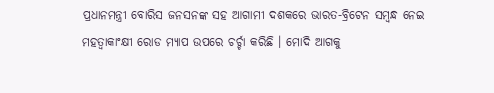ପ୍ରଧାନମନ୍ତ୍ରୀ ବୋରିସ ଜନସନଙ୍କ ସହ ଆଗାମୀ ଦଶକରେ ଭାରତ-ବ୍ରିଟେନ ସମ୍ବନ୍ଧ ନେଇ ମହତ୍ବାକାଂକ୍ଷୀ ରୋଡ ମ୍ୟାପ ଉପରେ ଚର୍ଚ୍ଚା କରିଛି । ମୋଦି ଆଗକୁ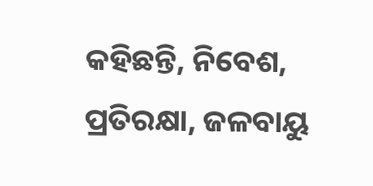କହିଛନ୍ତି, ନିବେଶ, ପ୍ରତିରକ୍ଷା, ଜଳବାୟୁ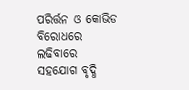ପରିର୍ତ୍ତନ ଓ କୋଭିଡ ବିରୋଧରେ ଲଢିବାରେ ସହଯୋଗ ବୃଦ୍ଧି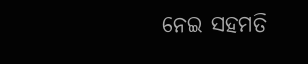ନେଇ ସହମତି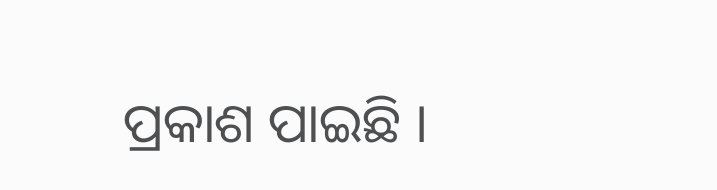ପ୍ରକାଶ ପାଇଛି ।